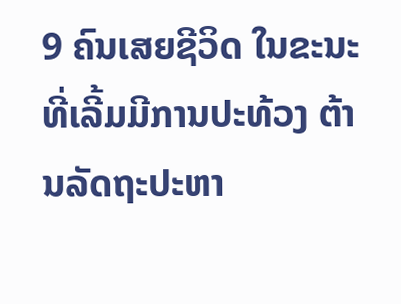9 ຄົນເສຍຊີວິດ ໃນຂະນະທີ່ເລີ້ມມີການປະທ້ວງ ຕ້ານລັດຖະປະຫາ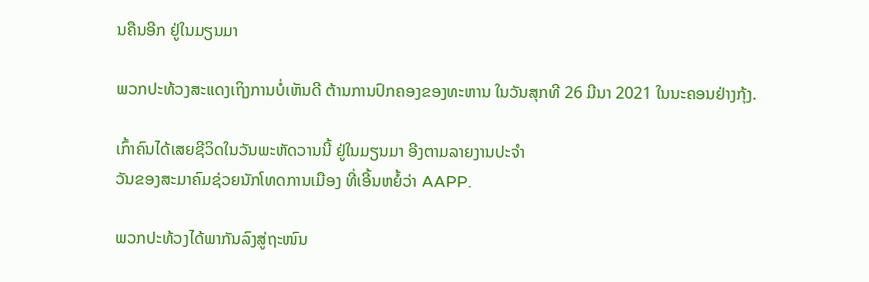ນຄືນອີກ ຢູ່ໃນມຽນມາ

ພວກປະທ້ວງສະແດງເຖິງການບໍ່ເຫັນດີ ຕ້ານການປົກຄອງຂອງທະຫານ ໃນວັນສຸກທີ 26 ມີນາ 2021 ໃນນະຄອນຢ່າງກຸ້ງ.

ເກົ້າຄົນໄດ້ເສຍຊີວິດໃນວັນພະຫັດວານນີ້ ຢູ່ໃນມຽນມາ ອີງຕາມລາຍງານປະຈຳ
ວັນຂອງສະມາຄົມຊ່ວຍນັກໂທດການເມືອງ ທີ່ເອີ້ນຫຍໍ້ວ່າ AAPP.

ພວກປະທ້ວງໄດ້ພາກັນລົງສູ່ຖະໜົນ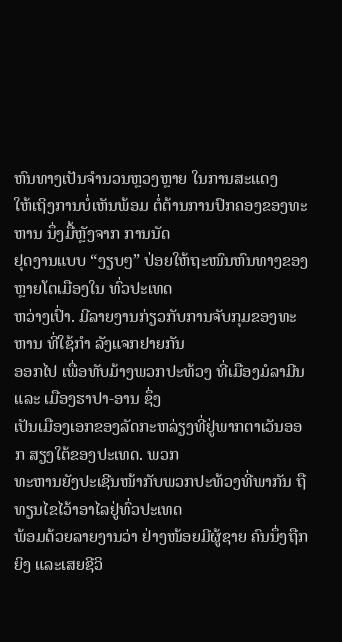ຫົນທາງເປັນຈຳນວນຫຼວງຫຼາຍ ໃນການສະແດງ
ໃຫ້ເຖິງການບໍ່ເຫັນພ້ອມ ຕໍ່ຕ້ານການປົກຄອງຂອງທະຫານ ນຶ່ງມື້ຫຼັງຈາກ ການນັດ
ຢຸດງານແບບ “ງຽບໆ” ປ່ອຍໃຫ້ຖະໜົນຫົນທາງຂອງຫຼາຍໂຕເມືອງໃນ ທົ່ວປະເທດ
ຫວ່າງເປົ່າ. ມີລາຍງານກ່ຽວກັບການຈັບກຸມຂອງທະຫານ ທີ່ໃຊ້ກຳ ລັງແຈກຢາຍກັນ
ອອກໄປ ເພື່ອທັບມ້າງພວກປະທ້ວງ ທີ່ເມືອງມໍລາມີນ ແລະ ເມືອງຮາປາ-ອານ ຊຶ່ງ
ເປັນເມືອງເອກຂອງລັດກະຫລ່ຽງທີ່ຢູ່ພາກຕາເວັນອອກ ສຽງໃຕ້ຂອງປະເທດ. ພວກ
ທະຫານຍັງປະເຊີນໜ້າກັບພວກປະທ້ວງທີ່ພາກັນ ຖືທຽນໄຂໄວ້າອາໄລຢູ່ທົ່ວປະເທດ
ພ້ອມດ້ວຍລາຍງານວ່າ ຢ່າງໜ້ອຍມີຜູ້ຊາຍ ຄົນນຶ່ງຖືກຍິງ ແລະເສຍຊີວິ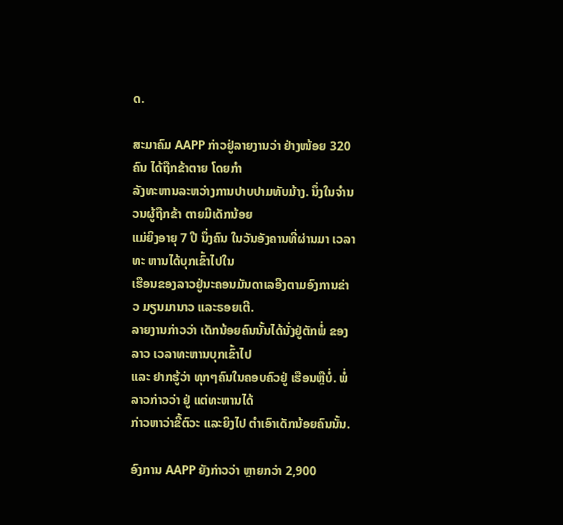ດ.

ສະມາຄົມ AAPP ກ່າວຢູ່ລາຍງານວ່າ ຢ່າງໜ້ອຍ 320 ຄົນ ໄດ້ຖືກຂ້າຕາຍ ໂດຍກຳ
ລັງທະຫານລະຫວ່າງການປາບປາມທັບມ້າງ. ນຶ່ງໃນຈຳນວນຜູ້ຖືກຂ້າ ຕາຍມີເດັກນ້ອຍ
ແມ່ຍິງອາຍຸ 7 ປີ ນຶ່ງຄົນ ໃນວັນອັງຄານທີ່ຜ່ານມາ ເວລາທະ ຫານໄດ້ບຸກເຂົ້າໄປໃນ
ເຮືອນຂອງລາວຢູ່ນະຄອນມັນດາເລອີງຕາມອົງການຂ່າວ ມຽນມານາວ ແລະຣອຍເຕີ.
ລາຍງານກ່າວວ່າ ເດັກນ້ອຍຄົນນັ້ນໄດ້ນັ່ງຢູ່ຕັກພໍ່ ຂອງລາວ ເວລາທະຫານບຸກເຂົ້າໄປ
ແລະ ຢາກຮູ້ວ່າ ທຸກໆຄົນໃນຄອບຄົວຢູ່ ເຮືອນຫຼືບໍ່. ພໍ່ລາວກ່າວວ່າ ຢູ່ ແຕ່ທະຫານໄດ້
ກ່າວຫາວ່າຂີ້ຕົວະ ແລະຍິງໄປ ຕຳເອົາເດັກນ້ອຍຄົນນັ້ນ.

ອົງການ AAPP ຍັງກ່າວວ່າ ຫຼາຍກວ່າ 2,900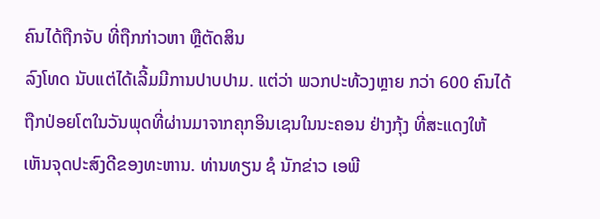ຄົນໄດ້ຖືກຈັບ ທີ່ຖືກກ່າວຫາ ຫຼືຕັດສິນ
ລົງໂທດ ນັບແຕ່ໄດ້ເລີ້ມມີການປາບປາມ. ແຕ່ວ່າ ພວກປະທ້ວງຫຼາຍ ກວ່າ 600 ຄົນໄດ້
ຖືກປ່ອຍໂຕໃນວັນພຸດທີ່ຜ່ານມາຈາກຄຸກອິນເຊນໃນນະຄອນ ຢ່າງກຸ້ງ ທີ່ສະແດງໃຫ້
ເຫັນຈຸດປະສົງດີຂອງທະຫານ. ທ່ານທຽນ ຊໍ ນັກຂ່າວ ເອພີ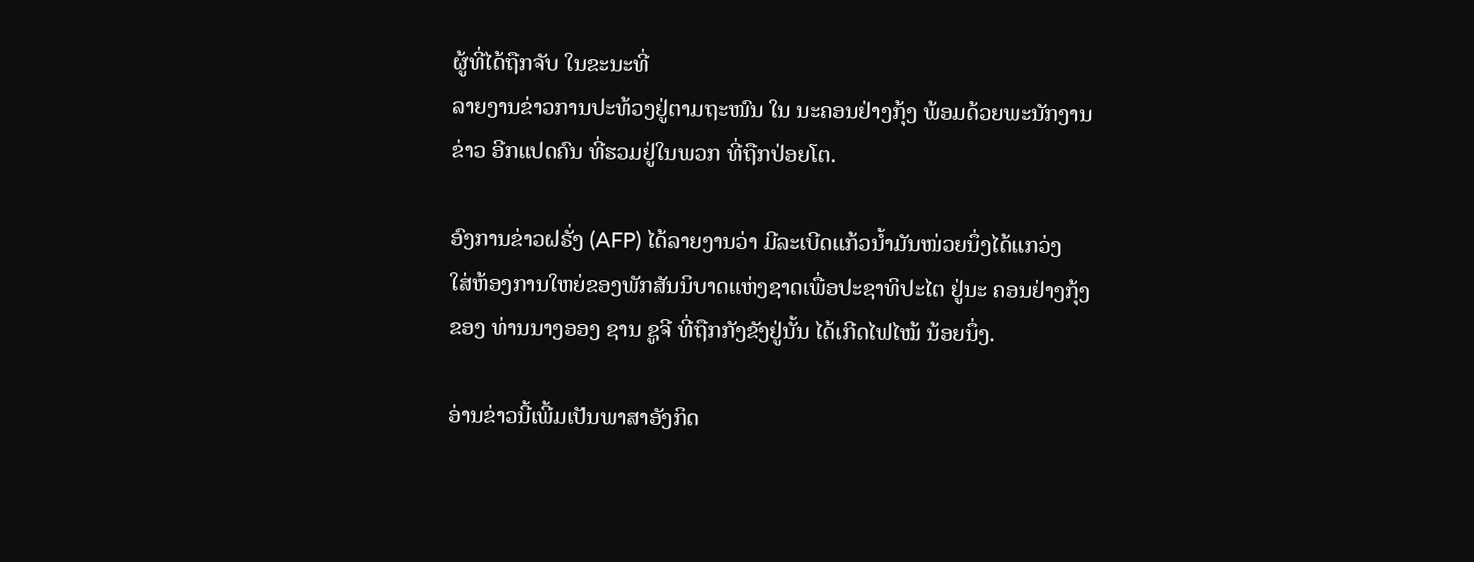ຜູ້ທີ່ໄດ້ຖືກຈັບ ໃນຂະນະທີ່
ລາຍງານຂ່າວການປະທ້ວງຢູ່ຕາມຖະໜົນ ໃນ ນະຄອນຢ່າງກຸ້ງ ພ້ອມດ້ວຍພະນັກງານ
ຂ່າວ ອີກແປດຄົນ ທີ່ຮວມຢູ່ໃນພວກ ທີ່ຖືກປ່ອຍໂຕ.

ອົງການຂ່າວຝຣັ່ງ (AFP) ໄດ້ລາຍງານວ່າ ມີລະເບີດແກ້ວນໍ້າມັນໜ່ວຍນຶ່ງໄດ້ແກວ່ງ
ໃສ່ຫ້ອງການໃຫຍ່ຂອງພັກສັນນິບາດແຫ່ງຊາດເພື່ອປະຊາທິປະໄຕ ຢູ່ນະ ຄອນຢ່າງກຸ້ງ
ຂອງ ທ່ານນາງອອງ ຊານ ຊູຈີ ທີ່ຖືກກັງຂັງຢູ່ນັ້ນ ໄດ້ເກີດໄຟໄໝ້ ນ້ອຍນຶ່ງ.

ອ່ານຂ່າວນີ້ເພີ້ມເປັນພາສາອັງກິດ